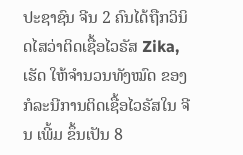ປະຊາຊົນ ຈີນ 2 ຄົນໄດ້ຖືກວິນິດໄສວ່າຕິດເຊື້ອໄວຣັສ Zika, ເຮັດ ໃຫ້ຈຳນວນທັງໝົດ ຂອງກໍລະນີການຕິດເຊື້ອໄວຣັສໃນ ຈີນ ເພີ້ມ ຂຶ້ນເປັນ 8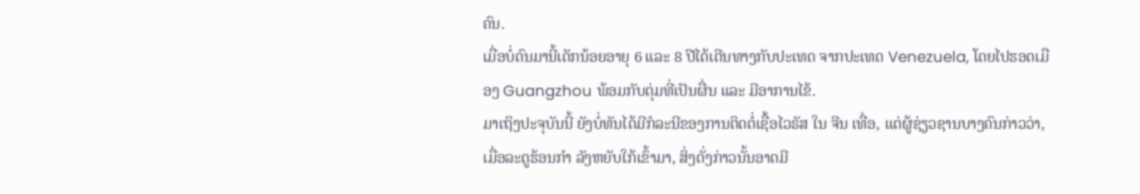ຄົນ.
ເມື່ອບໍ່ດົນມານີ້ເດັກນ້ອຍອາຍຸ 6 ແລະ 8 ປີໄດ້ເດີນທາງກັບປະເທດ ຈາກປະເທດ Venezuela, ໂດຍໄປຮອດເມືອງ Guangzhou ພ້ອມກັບຕຸ່ມທີ່ເປັນຜື່ນ ແລະ ມີອາການໄຂ້.
ມາເຖິງປະຈຸບັນນີ້ ຍັງບໍ່ທັນໄດ້ມີກໍລະນີຂອງການຕິດຕໍ່ເຊື້ອໄວຣັສ ໃນ ຈີນ ເທື່ອ, ແຕ່ຜູ້ຊ່ຽວຊານບາງຄົນກ່າວວ່າ, ເມື່ອລະດູຮ້ອນກຳ ລັງຫຍັບໃກ້ເຂົ້າມາ, ສິ່ງດັ່ງກ່າວນັ້ນອາດມີ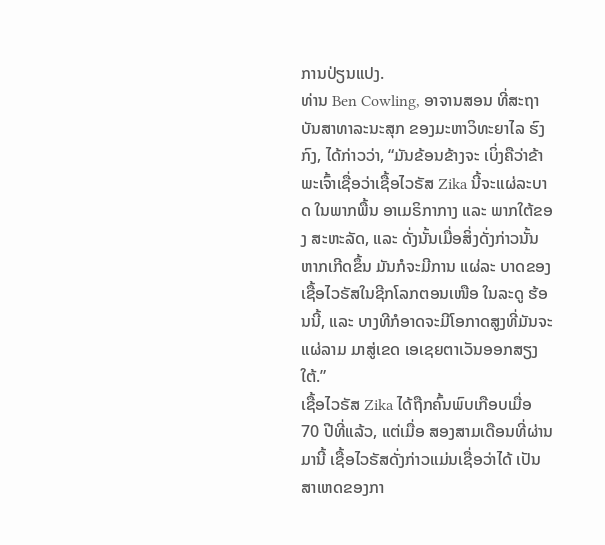ການປ່ຽນແປງ.
ທ່ານ Ben Cowling, ອາຈານສອນ ທີ່ສະຖາບັນສາທາລະນະສຸກ ຂອງມະຫາວິທະຍາໄລ ຮົງກົງ, ໄດ້ກ່າວວ່າ, “ມັນຂ້ອນຂ້າງຈະ ເບິ່ງຄືວ່າຂ້າພະເຈົ້າເຊື່ອວ່າເຊື້ອໄວຣັສ Zika ນີ້ຈະແຜ່ລະບາດ ໃນພາກພື້ນ ອາເມຣິກາກາງ ແລະ ພາກໃຕ້ຂອງ ສະຫະລັດ, ແລະ ດັ່ງນັ້ນເມື່ອສິ່ງດັ່ງກ່າວນັ້ນຫາກເກີດຂຶ້ນ ມັນກໍຈະມີການ ແຜ່ລະ ບາດຂອງເຊື້ອໄວຣັສໃນຊີກໂລກຕອນເໜືອ ໃນລະດູ ຮ້ອນນີ້, ແລະ ບາງທີກໍອາດຈະມີໂອກາດສູງທີ່ມັນຈະແຜ່ລາມ ມາສູ່ເຂດ ເອເຊຍຕາເວັນອອກສຽງໃຕ້.”
ເຊື້ອໄວຣັສ Zika ໄດ້ຖືກຄົ້ນພົບເກືອບເມື່ອ 70 ປີທີ່ແລ້ວ, ແຕ່ເມື່ອ ສອງສາມເດືອນທີ່ຜ່ານມານີ້ ເຊື້ອໄວຣັສດັ່ງກ່າວແມ່ນເຊື່ອວ່າໄດ້ ເປັນສາເຫດຂອງກາ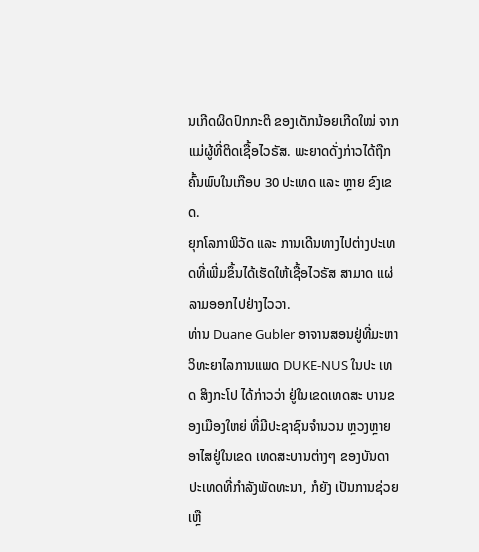ນເກີດຜິດປົກກະຕິ ຂອງເດັກນ້ອຍເກີດໃໝ່ ຈາກແມ່ຜູ້ທີ່ຕິດເຊື້ອໄວຣັສ. ພະຍາດດັ່ງກ່າວໄດ້ຖືກຄົ້ນພົບໃນເກືອບ 30 ປະເທດ ແລະ ຫຼາຍ ຂົງເຂດ.
ຍຸກໂລກາພິວັດ ແລະ ການເດີນທາງໄປຕ່າງປະເທດທີ່ເພີ່ມຂຶ້ນໄດ້ເຮັດໃຫ້ເຊື້ອໄວຣັສ ສາມາດ ແຜ່ລາມອອກໄປຢ່າງໄວວາ.
ທ່ານ Duane Gubler ອາຈານສອນຢູ່ທີ່ມະຫາວິທະຍາໄລການແພດ DUKE-NUS ໃນປະ ເທດ ສິງກະໂປ ໄດ້ກ່າວວ່າ ຢູ່ໃນເຂດເທດສະ ບານຂອງເມືອງໃຫຍ່ ທີ່ມີປະຊາຊົນຈຳນວນ ຫຼວງຫຼາຍອາໄສຢູ່ໃນເຂດ ເທດສະບານຕ່າງໆ ຂອງບັນດາປະເທດທີ່ກຳລັງພັດທະນາ, ກໍຍັງ ເປັນການຊ່ວຍເຫຼື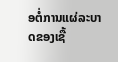ອຕໍ່ການແຜ່ລະບາດຂອງເຊື້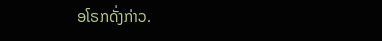ອໂຣກດັ່ງກ່າວ.